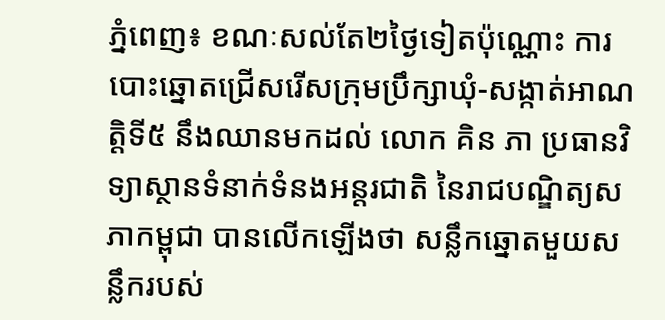ភ្នំពេញ៖ ខណៈសល់តែ២ថ្ងៃទៀតប៉ុណ្ណោះ ការបោះឆ្នោតជ្រើសរើសក្រុមប្រឹក្សាឃុំ-សង្កាត់អាណត្តិទី៥ នឹងឈានមកដល់ លោក គិន ភា ប្រធានវិទ្យាស្ថានទំនាក់ទំនងអន្តរជាតិ នៃរាជបណ្ឌិត្យសភាកម្ពុជា បានលើកឡើងថា សន្លឹកឆ្នោតមួយសន្លឹករបស់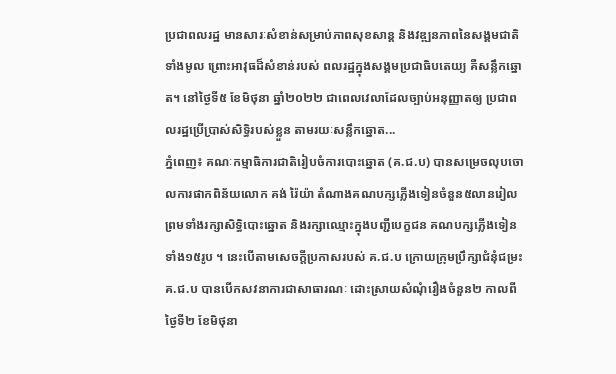ប្រជាពលរដ្ឋ មានសារៈសំខាន់សម្រាប់ភាពសុខសាន្ត និងវឌ្ឍនភាពនៃសង្គមជាតិទាំងមូល ព្រោះអាវុធដ៏សំខាន់របស់ ពលរដ្ឋក្នុងសង្គមប្រជាធិបតេយ្យ គឺសន្លឹកឆ្នោត។ នៅថ្ងៃទី៥ ខែមិថុនា ឆ្នាំ២០២២ ជាពេលវេលាដែលច្បាប់អនុញ្ញាតឲ្យ ប្រជាពលរដ្ឋប្រើប្រាស់សិទ្ធិរបស់ខ្លួន តាមរយៈសន្លឹកឆ្នោត...
ភ្នំពេញ៖ គណៈកម្មាធិការជាតិរៀបចំការបោះឆ្នោត (គ.ជ.ប) បានសម្រេចលុបចោលការផាកពិន័យលោក គង់ រ៉ៃយ៉ា តំណាងគណបក្សភ្លើងទៀនចំនួន៥លានរៀល ព្រមទាំងរក្សាសិទ្ធិបោះឆ្នោត និងរក្សាឈ្មោះក្នុងបញ្ជីបេក្ខជន គណបក្សភ្លើងទៀនទាំង១៥រូប ។ នេះបើតាមសេចក្តីប្រកាសរបស់ គ.ជ.ប ក្រោយក្រុមប្រឹក្សាជំនុំជម្រះគ.ជ.ប បានបើកសវនាការជាសាធារណៈ ដោះស្រាយសំណុំរឿងចំនួន២ កាលពីថៃ្ងទី២ ខែមិថុនា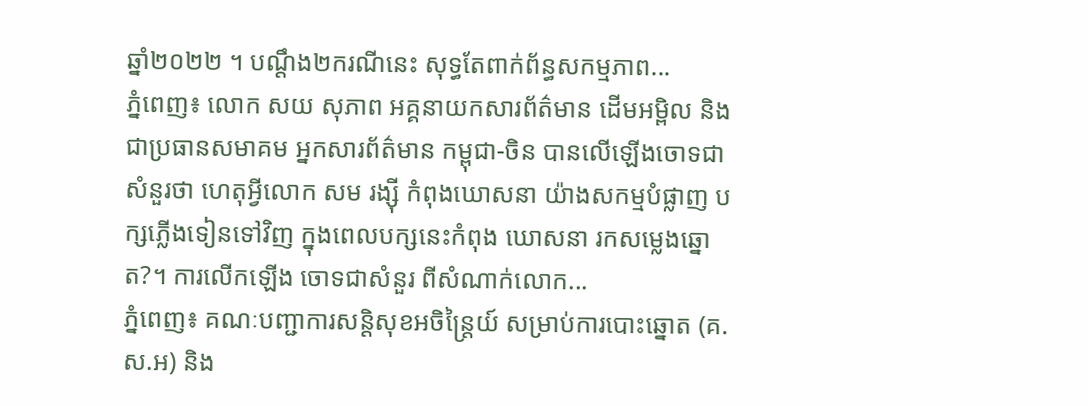ឆ្នាំ២០២២ ។ បណ្តឹង២ករណីនេះ សុទ្ធតែពាក់ព័ន្ធសកម្មភាព...
ភ្នំពេញ៖ លោក សយ សុភាព អគ្គនាយកសារព័ត៌មាន ដើមអម្ពិល និងជាប្រធានសមាគម អ្នកសារព័ត៌មាន កម្ពុជា-ចិន បានលើឡើងចោទជាសំនួរថា ហេតុអ្វីលោក សម រង្ស៊ី កំពុងឃោសនា យ៉ាងសកម្មបំផ្លាញ បក្សភ្លើងទៀនទៅវិញ ក្នុងពេលបក្សនេះកំពុង ឃោសនា រកសម្លេងឆ្នោត?។ ការលើកឡើង ចោទជាសំនួរ ពីសំណាក់លោក...
ភ្នំពេញ៖ គណៈបញ្ជាការសន្ដិសុខអចិន្ដ្រៃយ៍ សម្រាប់ការបោះឆ្នោត (គ.ស.អ) និង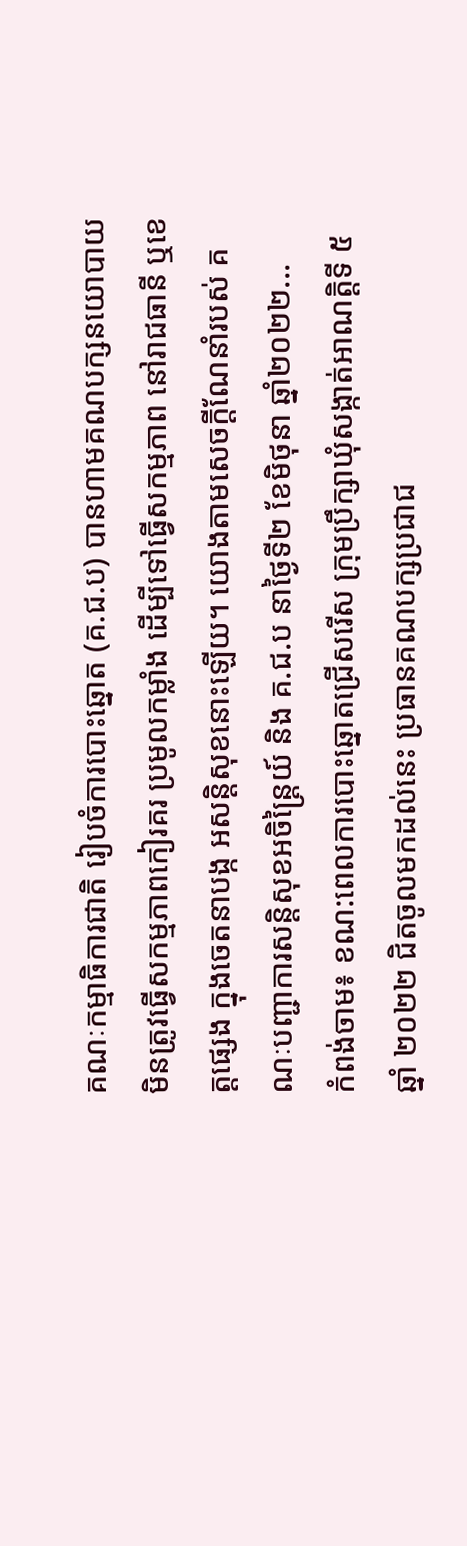គណៈកម្មាធិការជាតិ រៀបចំការបោះឆ្នោត (គ.ជ.ប) បានហាមគណបក្សនយោបាយ មិនត្រូវធ្វើសកម្មភាពកៀរគរ ប្រមូលកម្លាំង ដើម្បីទៅធ្វើសកម្មភាព នៅរាជធានី ឬខេត្តផ្សេង ក្នុងចេតនាបង្ក អសន្តិសុខនោះឡើយ។ យោងតាមសេចក្ដីណែនាំរបស់ គណៈបញ្ជាការសន្ដិសុខអចិន្ដ្រៃយ៍ និង គ.ជ.ប នាថ្ងៃទី២ ខែមិថុនា ឆ្នាំ២០២២...
កំពង់ចាម៖ ខណ:ពេលការបោះឆ្នោតជ្រើសរើស ក្រុមប្រឹក្សាឃុំសង្កាត់អាណត្តិទី ៥ ឆ្នាំ ២០២២ ជិតចូលមកដល់នេះ ប្រធានគណបក្សប្រជាជ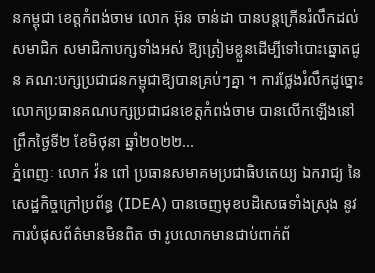នកម្ពុជា ខេត្តកំពង់ចាម លោក អ៊ុន ចាន់ដា បានបន្តក្រើនរំលឹកដល់សមាជិក សមាជិកាបក្សទាំងអស់ ឱ្យត្រៀមខ្លួនដើម្បីទៅបោះឆ្នោតជូន គណ:បក្សប្រជាជនកម្ពុជាឱ្យបានគ្រប់ៗគ្នា ។ ការថ្លែងរំលឹកដូច្នោះ លោកប្រធានគណបក្សប្រជាជនខេត្តកំពង់ចាម បានលើកឡើងនៅព្រឹកថ្ងៃទី២ ខែមិថុនា ឆ្នាំ២០២២...
ភ្នំពេញៈ លោក វ៉ន ពៅ ប្រធានសមាគមប្រជាធិបតេយ្យ ឯករាជ្យ នៃសេដ្ឋកិច្ចក្រៅប្រព័ន្ធ (IDEA) បានចេញមុខបដិសេធទាំងស្រុង នូវការបំផុសព័ត៌មានមិនពិត ថា រូបលោកមានជាប់ពាក់ព័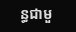ន្ធជាមួ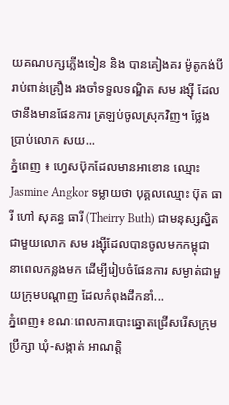យគណបក្សភ្លើងទៀន និង បានគៀងគរ ម៉ូតូកង់បីរាប់ពាន់គ្រឿង រងចាំទទួលទណ្ឌិត សម រង្ស៊ី ដែលថានឹងមានផែនការ ត្រឡប់ចូលស្រុកវិញ។ ថ្លែងប្រាប់លោក សយ...
ភ្នំពេញ ៖ ហ្វេសប៊ុកដែលមានអាខោន ឈ្មោះ Jasmine Angkor ទម្លាយថា បុគ្គលឈ្មោះ ប៊ុត ធារី ហៅ សុគន្ធ ធារី (Theirry Buth) ជាមនុស្សស្និតជាមួយលោក សម រង្ស៊ីដែលបានចូលមកកម្ពុជា នាពេលកន្លងមក ដើម្បីរៀបចំផែនការ សម្ងាត់ជាមួយក្រុមបណ្តាញ ដែលកំពុងដឹកនាំ...
ភ្នំពេញ៖ ខណៈពេលការបោះឆ្នោតជ្រើសរើសក្រុមប្រឹក្សា ឃុំ-សង្កាត់ អាណត្តិ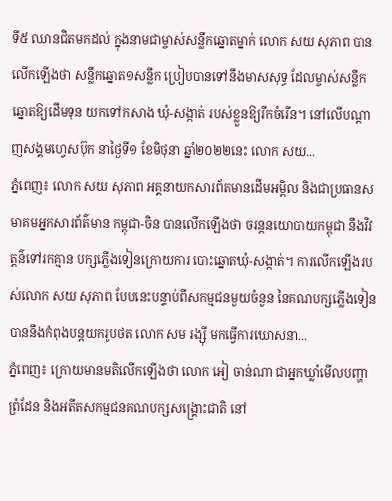ទី៥ ឈានជិតមកដល់ ក្នុងនាមជាម្ចាស់សន្លឹកឆ្នោតម្នាក់ លោក សយ សុភាព បានលើកឡើងថា សន្លឹកឆ្នោត១សន្លឹក ប្រៀបបានទៅនឹងមាសសុទ្ធ ដែលម្ចាស់សន្លឹកឆ្នោតឱ្យដើមទុន យកទៅកសាង ឃុំ-សង្កាត់ របស់ខ្លួនឱ្យរីកចំរើន។ នៅលើបណ្ដាញសង្គមហ្វេសប៊ុក នាថ្ងៃទី១ ខែមិថុនា ឆ្នាំ២០២២នេះ លោក សយ...
ភ្នំពេញ៖ លោក សយ សុភាព អគ្គនាយកសារព័តមានដើមអម្ពិល និងជាប្រធានសមាគមអ្នកសារព័ត៌មាន កម្ពុជា-ចិន បានលើកឡើងថា ចរន្តនយោបាយកម្ពុជា នឹងវិវត្តន៌ទៅរកគ្មាន បក្សភ្លើងទៀនក្រោយការ បោះឆ្នោតឃុំ-សង្កាត់។ ការលើកឡើងរបស់លោក សយ សុភាព បែបនេះបន្ទាប់ពីសកម្មជនមួយចំនួន នៃគណបក្សភ្លើងទៀន បាននឹងកំពុងបន្តយករូបថត លោក សម រង្ស៊ី មកធ្វើការឃោសនា...
ភ្នំពេញ៖ ក្រោយមានមតិលើកឡើងថា លោក អៀ ចាន់ណា ជាអ្នកឃ្លាំមើលបញ្ហាព្រំដែន និងអតីតសកម្មជនគណបក្សសង្គ្រោះជាតិ នៅ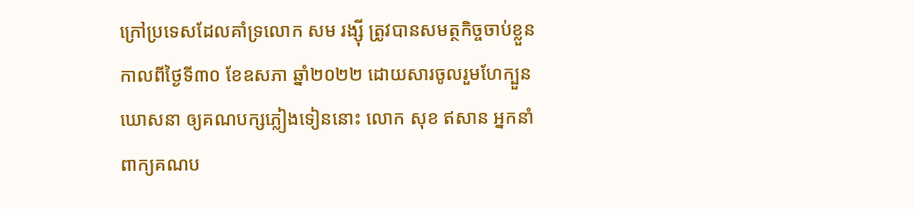ក្រៅប្រទេសដែលគាំទ្រលោក សម រង្ស៊ី ត្រូវបានសមត្ថកិច្ចចាប់ខ្លួនកាលពីថ្ងៃទី៣០ ខែឧសភា ឆ្នាំ២០២២ ដោយសារចូលរួមហែក្បួនឃោសនា ឲ្យគណបក្សភ្លៀងទៀននោះ លោក សុខ ឥសាន អ្នកនាំពាក្យគណប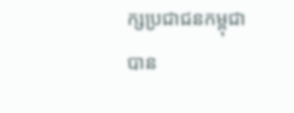ក្សប្រជាជនកម្ពុជា បាន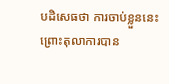បដិសេធថា ការចាប់ខ្លួននេះ ព្រោះតុលាការបាន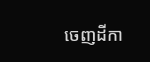ចេញដីកា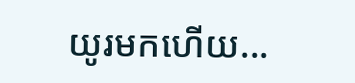យូរមកហើយ...